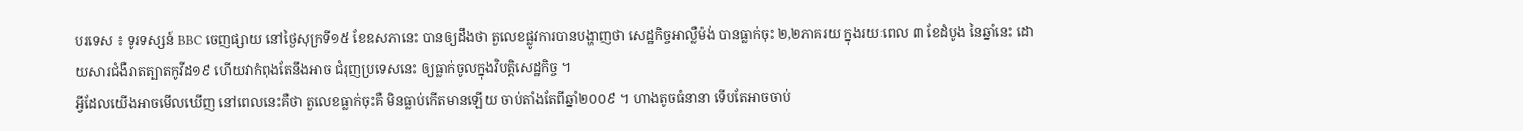បរទេស ៖ ទូរទស្សន៍ BBC ចេញផ្សាយ នៅថ្ងៃសុក្រទី១៥ ខែឧសភានេះ បានឲ្យដឹងថា តួលេខផ្លូវការបានបង្ហាញថា សេដ្ឋកិច្ចអាល្លឺម៉ង់ បានធ្លាក់ចុះ ២,២ភាគរយ ក្នុងរយៈពេល ៣ ខែដំបូង នៃឆ្នាំនេះ ដោយសារជំងឺរាតត្បាតកូវីដ១៩ ហើយវាកំពុងតែនឹងអាច ជំរុញប្រទេសនេះ ឲ្យធ្លាក់ចូលក្នុងវិបត្តិសេដ្ឋកិច្ច ។
អ្វីដែលយើងអាចមើលឃើញ នៅពេលនេះគឺថា តួលេខធ្លាក់ចុះគឺ មិនធ្លាប់កើតមានឡើយ ចាប់តាំងតែពីឆ្នាំ២០០៩ ។ ហាងតូចធំនានា ទើបតែអាចចាប់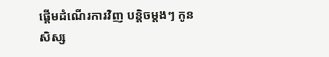ផ្តើមដំណើរការវិញ បន្តិចម្តងៗ កូនសិស្ស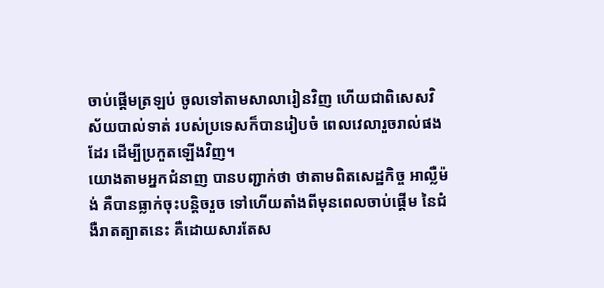ចាប់ផ្តើមត្រឡប់ ចូលទៅតាមសាលារៀនវិញ ហើយជាពិសេសវិស័យបាល់ទាត់ របស់ប្រទេសក៏បានរៀបចំ ពេលវេលារួចរាល់ផងដែរ ដើម្បីប្រកួតឡើងវិញ។
យោងតាមអ្នកជំនាញ បានបញ្ជាក់ថា ថាតាមពិតសេដ្ឋកិច្ច អាល្លឺម៉ង់ គឺបានធ្លាក់ចុះបន្តិចរួច ទៅហើយតាំងពីមុនពេលចាប់ផ្តើម នៃជំងឺរាតត្បាតនេះ គឺដោយសារតែស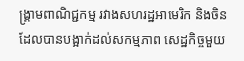ង្គ្រាមពាណិជ្ជកម្ម រវាងសហរដ្ឋអាមេរិក និងចិន ដែលបានបង្អាក់ដល់សកម្មភាព សេដ្ឋកិច្ចមួយ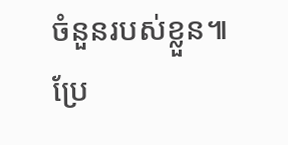ចំនួនរបស់ខ្លួន៕
ប្រែ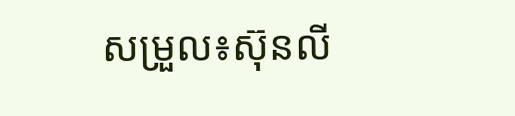សម្រួល៖ស៊ុនលី